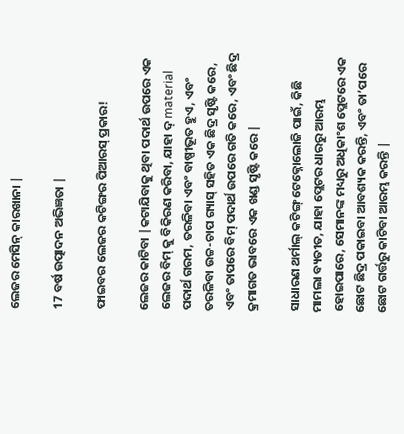ଲେଜର ମେସିନ୍ କାରଖାନା |

17 ବର୍ଷ ଉତ୍ପାଦନ ଅଭିଜ୍ଞତା |

ଫାଇବର ଲେଜର କଟିଙ୍ଗର ପିଆରସ୍ ପ୍ରକାର!

ଲେଜର କାଟିବା |କଟାଯିବାକୁ ଥିବା ପଦାର୍ଥ ଉପରେ ଏକ ଲେଜର ବିମ୍ କୁ ବିକିରଣ କରିବା, ଯାହା ଦ୍ material ପଦାର୍ଥ ଗରମ, ତରଳିବା ଏବଂ ବାଷ୍ପୀଭୂତ ହୁଏ, ଏବଂ ତରଳିବା ଉଚ୍ଚ-ଚାପ ଗ୍ୟାସ୍ ସହିତ ଏକ ଛିଦ୍ର ସୃଷ୍ଟି କରେ, ଏବଂ ତାପରେ ବିମ୍ ପଦାର୍ଥ ଉପରେ ଗତି କରେ, ଏବଂ ଛିଦ୍ର କ୍ରମାଗତ ଭାବରେ ଏକ ଖଣ୍ଡ ସୃଷ୍ଟି କରେ |

ସାଧାରଣ ଥର୍ମାଲ୍ କଟିଙ୍ଗ୍ ଟେକ୍ନୋଲୋଜି ପାଇଁ, କିଛି ମାମଲା ବ୍ୟତୀତ, ଯାହା ପ୍ଲେଟର ଧାରରୁ ଆରମ୍ଭ ହୋଇପାରେ, ସେମାନଙ୍କ ମଧ୍ୟରୁ ଅଧିକାଂଶ ପ୍ଲେଟରେ ଏକ ଛୋଟ ଛିଦ୍ର ପକାଇବା ଆବଶ୍ୟକ କରନ୍ତି, ଏବଂ ତା’ପରେ ଛୋଟ ଗର୍ତ୍ତରୁ କାଟିବା ଆରମ୍ଭ କରନ୍ତି |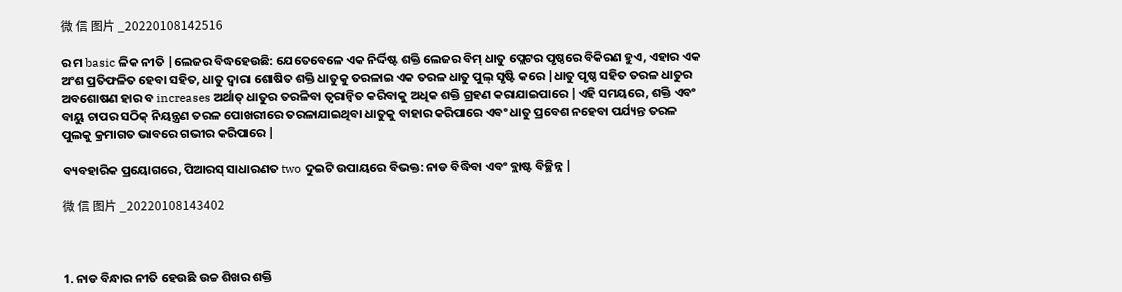微 信 图片 _20220108142516

ର ମ basic ଳିକ ନୀତି |ଲେଜର ବିଦ୍ଧହେଉଛି: ଯେତେବେଳେ ଏକ ନିର୍ଦ୍ଦିଷ୍ଟ ଶକ୍ତି ଲେଜର ବିମ୍ ଧାତୁ ପ୍ଲେଟର ପୃଷ୍ଠରେ ବିକିରଣ ହୁଏ, ଏହାର ଏକ ଅଂଶ ପ୍ରତିଫଳିତ ହେବା ସହିତ, ଧାତୁ ଦ୍ୱାରା ଶୋଷିତ ଶକ୍ତି ଧାତୁକୁ ତରଳାଇ ଏକ ତରଳ ଧାତୁ ପୁଲ୍ ସୃଷ୍ଟି କରେ |ଧାତୁ ପୃଷ୍ଠ ସହିତ ତରଳ ଧାତୁର ଅବଶୋଷଣ ହାର ବ increases ଅର୍ଥାତ୍ ଧାତୁର ତରଳିବା ତ୍ୱରାନ୍ୱିତ କରିବାକୁ ଅଧିକ ଶକ୍ତି ଗ୍ରହଣ କରାଯାଇପାରେ |ଏହି ସମୟରେ, ଶକ୍ତି ଏବଂ ବାୟୁ ଚାପର ସଠିକ୍ ନିୟନ୍ତ୍ରଣ ତରଳ ପୋଖରୀରେ ତରଳାଯାଇଥିବା ଧାତୁକୁ ବାହାର କରିପାରେ ଏବଂ ଧାତୁ ପ୍ରବେଶ ନହେବା ପର୍ଯ୍ୟନ୍ତ ତରଳ ପୁଲକୁ କ୍ରମାଗତ ଭାବରେ ଗଭୀର କରିପାରେ |

ବ୍ୟବହାରିକ ପ୍ରୟୋଗରେ, ପିଆରସ୍ ସାଧାରଣତ two ଦୁଇଟି ଉପାୟରେ ବିଭକ୍ତ: ନାଡ ବିଦ୍ଧିବା ଏବଂ ବ୍ଲାଷ୍ଟ ବିଚ୍ଛିନ୍ନ |

微 信 图片 _20220108143402



1. ନାଡ ବିନ୍ଧାର ନୀତି ହେଉଛି ଉଚ୍ଚ ଶିଖର ଶକ୍ତି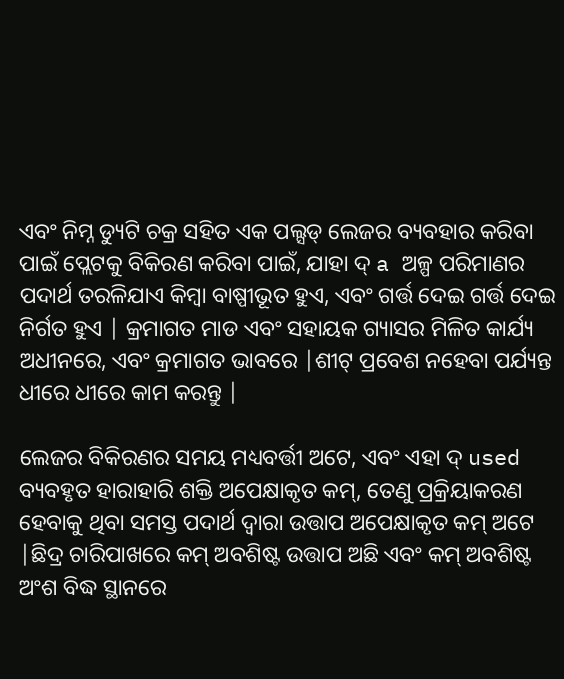ଏବଂ ନିମ୍ନ ଡ୍ୟୁଟି ଚକ୍ର ସହିତ ଏକ ପଲ୍ସଡ୍ ଲେଜର ବ୍ୟବହାର କରିବା ପାଇଁ ପ୍ଲେଟକୁ ବିକିରଣ କରିବା ପାଇଁ, ଯାହା ଦ୍ a ଅଳ୍ପ ପରିମାଣର ପଦାର୍ଥ ତରଳିଯାଏ କିମ୍ବା ବାଷ୍ପୀଭୂତ ହୁଏ, ଏବଂ ଗର୍ତ୍ତ ଦେଇ ଗର୍ତ୍ତ ଦେଇ ନିର୍ଗତ ହୁଏ | କ୍ରମାଗତ ମାଡ ଏବଂ ସହାୟକ ଗ୍ୟାସର ମିଳିତ କାର୍ଯ୍ୟ ଅଧୀନରେ, ଏବଂ କ୍ରମାଗତ ଭାବରେ |ଶୀଟ୍ ପ୍ରବେଶ ନହେବା ପର୍ଯ୍ୟନ୍ତ ଧୀରେ ଧୀରେ କାମ କରନ୍ତୁ |

ଲେଜର ବିକିରଣର ସମୟ ମଧ୍ୟବର୍ତ୍ତୀ ଅଟେ, ଏବଂ ଏହା ଦ୍ used ବ୍ୟବହୃତ ହାରାହାରି ଶକ୍ତି ଅପେକ୍ଷାକୃତ କମ୍, ତେଣୁ ପ୍ରକ୍ରିୟାକରଣ ହେବାକୁ ଥିବା ସମସ୍ତ ପଦାର୍ଥ ଦ୍ୱାରା ଉତ୍ତାପ ଅପେକ୍ଷାକୃତ କମ୍ ଅଟେ |ଛିଦ୍ର ଚାରିପାଖରେ କମ୍ ଅବଶିଷ୍ଟ ଉତ୍ତାପ ଅଛି ଏବଂ କମ୍ ଅବଶିଷ୍ଟ ଅଂଶ ବିଦ୍ଧ ସ୍ଥାନରେ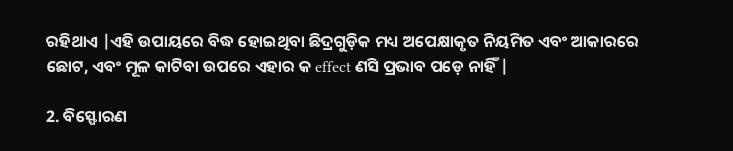ରହିଥାଏ |ଏହି ଉପାୟରେ ବିଦ୍ଧ ହୋଇଥିବା ଛିଦ୍ରଗୁଡ଼ିକ ମଧ୍ୟ ଅପେକ୍ଷାକୃତ ନିୟମିତ ଏବଂ ଆକାରରେ ଛୋଟ, ଏବଂ ମୂଳ କାଟିବା ଉପରେ ଏହାର କ effect ଣସି ପ୍ରଭାବ ପଡ଼େ ନାହିଁ |

2. ବିସ୍ଫୋରଣ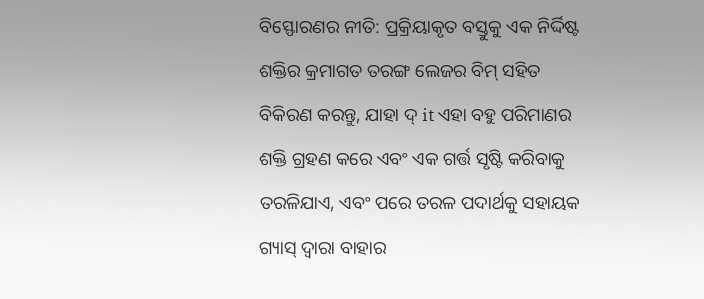ବିସ୍ଫୋରଣର ନୀତି: ପ୍ରକ୍ରିୟାକୃତ ବସ୍ତୁକୁ ଏକ ନିର୍ଦ୍ଦିଷ୍ଟ ଶକ୍ତିର କ୍ରମାଗତ ତରଙ୍ଗ ଲେଜର ବିମ୍ ସହିତ ବିକିରଣ କରନ୍ତୁ, ଯାହା ଦ୍ it ଏହା ବହୁ ପରିମାଣର ଶକ୍ତି ଗ୍ରହଣ କରେ ଏବଂ ଏକ ଗର୍ତ୍ତ ସୃଷ୍ଟି କରିବାକୁ ତରଳିଯାଏ, ଏବଂ ପରେ ତରଳ ପଦାର୍ଥକୁ ସହାୟକ ଗ୍ୟାସ୍ ଦ୍ୱାରା ବାହାର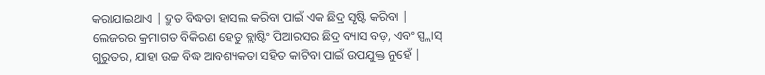କରାଯାଇଥାଏ | ଦ୍ରୁତ ବିଦ୍ଧତା ହାସଲ କରିବା ପାଇଁ ଏକ ଛିଦ୍ର ସୃଷ୍ଟି କରିବା | ଲେଜରର କ୍ରମାଗତ ବିକିରଣ ହେତୁ ବ୍ଲାଷ୍ଟିଂ ପିଆରସର ଛିଦ୍ର ବ୍ୟାସ ବଡ଼, ଏବଂ ସ୍ପ୍ଲାସ୍ ଗୁରୁତର, ଯାହା ଉଚ୍ଚ ବିଦ୍ଧ ଆବଶ୍ୟକତା ସହିତ କାଟିବା ପାଇଁ ଉପଯୁକ୍ତ ନୁହେଁ |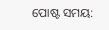ପୋଷ୍ଟ ସମୟ: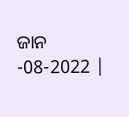ଜାନ -08-2022 |